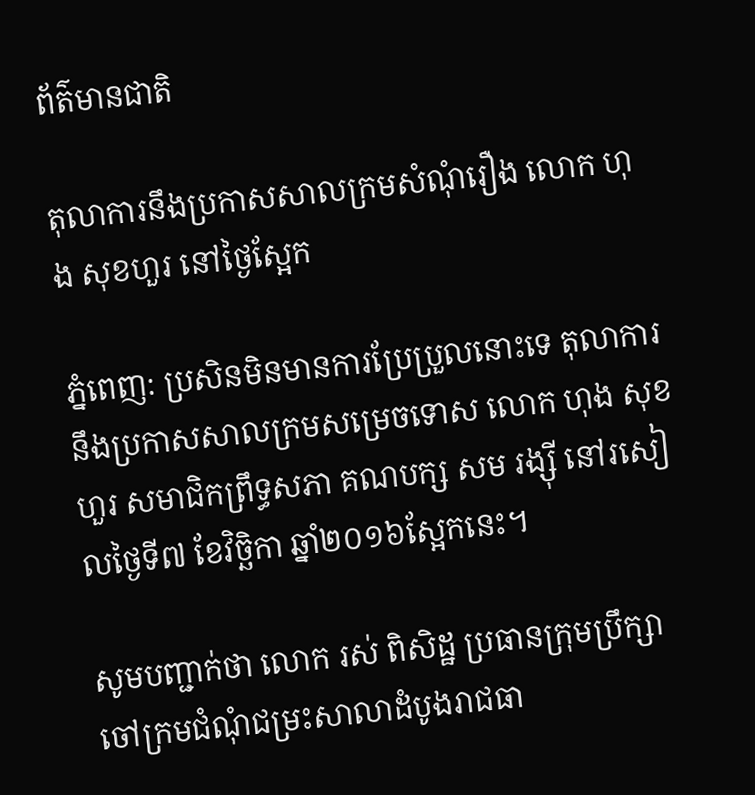ព័ត៌មានជាតិ

តុលាការនឹងប្រកាសសាលក្រមសំណុំរឿង លោក ហុង សុខហួរ នៅថ្ងៃស្អែក

ភ្នំពេញ: ប្រសិនមិនមានការប្រែប្រួលនោះទេ តុលាការនឹងប្រកាសសាលក្រមសម្រេចទោស លោក ហុង សុខហួរ សមាជិកព្រឹទ្ធសភា គណបក្ស សម រង្ស៊ី នៅរសៀលថ្ងៃទី៧ ខែវិច្ឆិកា ឆ្នាំ២០១៦ស្អែកនេះ។

សូមបញ្ជាក់ថា លោក រស់ ពិសិដ្ឋ ប្រធានក្រុមប្រឹក្សាចៅក្រមជំណុំជម្រះសាលាដំបូងរាជធា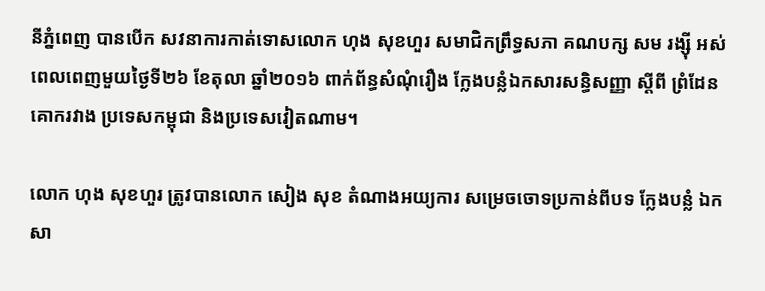នីភ្នំពេញ បានបើក សវនាការកាត់ទោសលោក ហុង សុខហួរ សមាជិកព្រឹទ្ធសភា គណបក្ស សម រង្ស៊ី អស់ពេលពេញមួយថ្ងៃទី២៦ ខែតុលា ឆ្នាំ២០១៦ ពាក់ព័ន្ធសំណុំរឿង ក្លែងបន្លំឯកសារសន្ធិសញ្ញា ស្តីពី ព្រំដែនគោករវាង ប្រទេសកម្ពុជា និងប្រទេសវៀតណាម។

លោក ហុង សុខហួរ ត្រូវបានលោក សៀង សុខ តំណាងអយ្យការ សម្រេចចោទប្រកាន់ពីបទ ក្លែងបន្លំ ឯកសា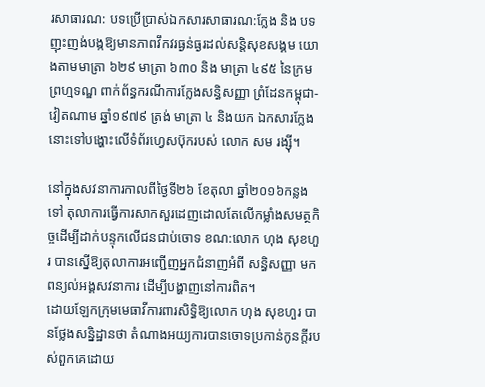រសាធារណ: បទប្រើប្រាស់ឯកសារសាធារណ:ក្លែង និង បទញុះញង់បង្កឱ្យមានភាពវឹកវរធ្ងន់ធ្ងរដល់សន្តិសុខសង្គម យោងតាមមាត្រា ៦២៩ មាត្រា ៦៣០ និង មាត្រា ៤៩៥ នៃក្រមព្រហ្មទណ្ឌ ពាក់ព័ន្ធករណីការក្លែងសន្ធិសញ្ញា ព្រំដែនកម្ពុជា-វៀតណាម ឆ្នាំ១៩៧៩ ត្រង់ មាត្រា ៤ និងយក ឯកសារក្លែងនោះទៅបង្ហោះលើទំព័រហ្វេសប៊ុករបស់ លោក សម រង្ស៊ី។

នៅក្នុងសវនាការកាលពីថ្ងៃទី២៦ ខែតុលា ឆ្នាំ២០១៦កន្លងទៅ តុលាការធ្វើការសាកសួរដេញដោលតែលើកម្លាំងសមត្ថកិច្ចដើម្បីដាក់បន្ទុកលើជនជាប់ចោទ ខណ:លោក ហុង សុខហួរ បានស្នើឱ្យតុលាការអញ្ជើញអ្នកជំនាញអំពី សន្ធិសញ្ញា មកពន្យល់អង្គសវនាការ ដើម្បីបង្ហាញនៅការពិត។
ដោយឡែកក្រុមមេធាវីការពារសិទ្ធិឱ្យលោក ហុង សុខហួរ បានថ្លែងសន្និដ្ឋានថា តំណាងអយ្យការបានចោទប្រកាន់កូនក្តីរបស់ពួកគេដោយ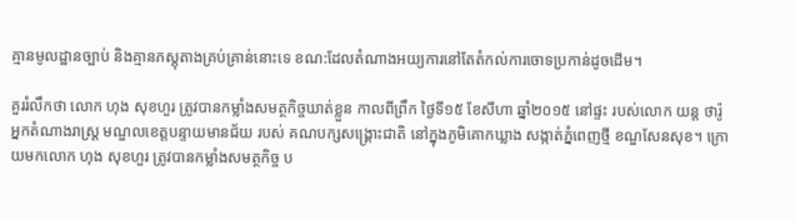គ្មានមូលដ្ឋានច្បាប់ និងគ្មានភស្តុតាងគ្រប់គ្រាន់នោះទេ ខណ:ដែលតំណាងអយ្យការនៅតែតំកល់ការចោទប្រកាន់ដូចដើម។

គួររំលឹកថា លោក ហុង សុខហួរ ត្រូវបានកម្លាំងសមត្ថកិច្ចឃាត់ខ្លួន កាលពីព្រឹក ថ្ងៃទី១៥ ខែសីហា ឆ្នាំ២០១៥ នៅផ្ទះ របស់លោក យន្ត ថារ៉ូ អ្នកតំណាងរាស្ត្រ មណ្ឌលខេត្តបន្ទាយមានជ័យ របស់ គណបក្សសង្គ្រោះជាតិ នៅក្នុងភូមិគោកឃ្លាង សង្កាត់ភ្នំពេញថ្មី ខណ្ឌសែនសុខ។ ក្រោយមកលោក ហុង សុខហួរ ត្រូវបានកម្លាំងសមត្ថកិច្ច ប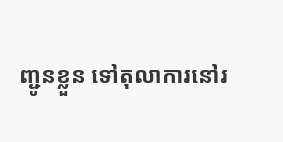ញ្ជូនខ្លួន ទៅតុលាការនៅរ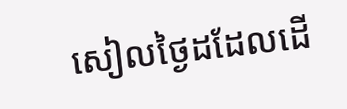សៀលថ្ងៃដដែលដើ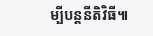ម្បីបន្តនីតិវិធី៕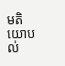មតិយោបល់